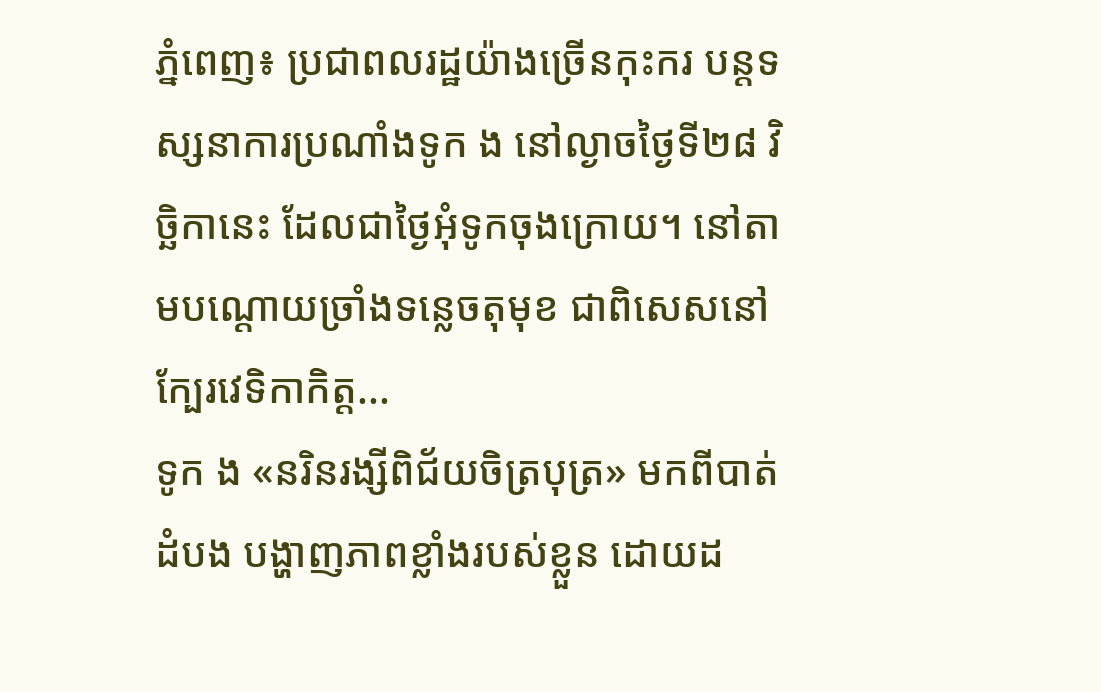ភ្នំពេញ៖ ប្រជាពលរដ្ឋយ៉ាងច្រើនកុះករ បន្តទស្សនាការប្រណាំងទូក ង នៅល្ងាចថ្ងៃទី២៨ វិច្ឆិកានេះ ដែលជាថ្ងៃអុំទូកចុងក្រោយ។ នៅតាមបណ្តោយច្រាំងទន្លេចតុមុខ ជាពិសេសនៅក្បែរវេទិកាកិត្ត...
ទូក ង «នរិនរង្សីពិជ័យចិត្របុត្រ» មកពីបាត់ដំបង បង្ហាញភាពខ្លាំងរបស់ខ្លួន ដោយដ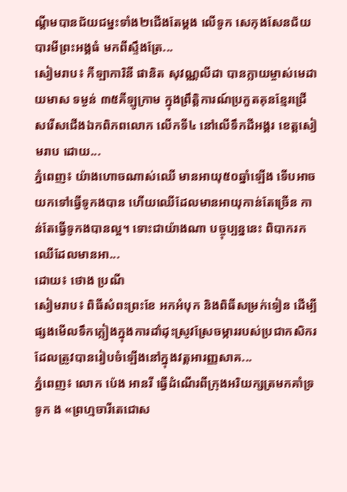ណ្តីមបានជ័យជម្នះទាំង២ជើងតែម្តង លើទូក សេកុងសែនជ័យបារមីព្រះអង្គធំ មកពីស្ទឹងត្រែ...
សៀមរាប៖ កីឡាការិនី ផានិត សុវណ្ណលីដា បានក្លាយម្ចាស់មេដាយមាស ទម្ងន់ ៣៥គីឡូក្រាម ក្នុងព្រឹត្តិការណ៍ប្រកួតគុនខ្មែរជ្រើសរើសជើងឯកពិភពលោក លើកទី៤ នៅលើទឹកដីអង្គរ ខេត្តសៀមរាប ដោយ...
ភ្នំពេញ៖ យ៉ាងហោចណាស់ឈើ មានអាយុ៥០ឆ្នាំឡើង ទើបអាចយកទៅធ្វើទូកងបាន ហើយឈើដែលមានអាយុកាន់តែច្រើន កាន់តែធ្វើទូកងបានល្អ។ ទោះជាយ៉ាងណា បច្ចុប្បន្ននេះ ពិបាករកឈើដែលមានអា...
ដោយ៖ ថោង ប្រណី
សៀមរាប៖ ពិធីសំពះព្រះខែ អកអំបុក និងពិធីសម្រក់ទៀន ដើម្បីផ្សងមើលទឹកភ្លៀងក្នុងការដាំដុះស្រូវស្រែចម្ការរបស់ប្រជាកសិករ ដែលត្រូវបានរៀបចំឡើងនៅក្នុងវត្តអារញ្ញសាគ...
ភ្នំពេញ៖ លោក ប៉េង អានរី ធ្វើដំណើរពីក្រុងអរិយក្សត្រមកគាំទ្រទូក ង «ព្រហ្មចារីតេជោស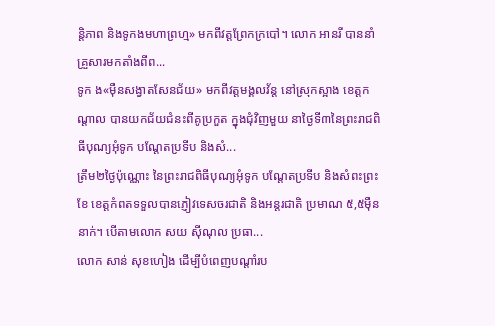ន្តិភាព និងទូកងមហាព្រហ្ម» មកពីវត្តព្រែកក្របៅ។ លោក អានរី បាននាំគ្រួសារមកតាំងពីព...
ទូក ង«ម៉ឺនសង្វាតសែនជ័យ» មកពីវត្តមង្គលវ័ន្ត នៅស្រុកស្អាង ខេត្តកណ្តាល បានយកជ័យជំនះពីគូប្រកួត ក្នុងជុំវិញមួយ នាថ្ងៃទី៣នៃព្រះរាជពិធីបុណ្យអុំទូក បណ្តែតប្រទីប និងសំ...
ត្រឹម២ថ្ងៃប៉ុណ្ណោះ នៃព្រះរាជពិធីបុណ្យអុំទូក បណ្តែតប្រទីប និងសំពះព្រះខែ ខេត្តកំពតទទួលបានភ្ញៀវទេសចរជាតិ និងអន្តរជាតិ ប្រមាណ ៥,៥ម៉ឺននាក់។ បើតាមលោក សយ ស៊ីណុល ប្រធា...
លោក សាន់ សុខហៀង ដើម្បីបំពេញបណ្តាំរប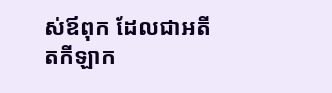ស់ឪពុក ដែលជាអតីតកីឡាក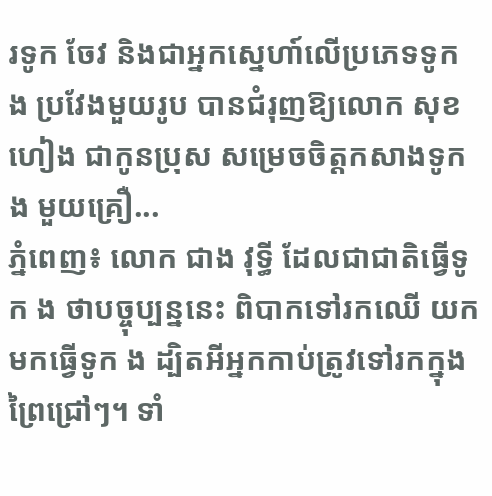រទូក ចែវ និងជាអ្នកស្នេហា៍លើប្រភេទទូក ង ប្រវែងមួយរូប បានជំរុញឱ្យលោក សុខ ហៀង ជាកូនប្រុស សម្រេចចិត្តកសាងទូក ង មួយគ្រឿ...
ភ្នំពេញ៖ លោក ជាង វុទ្ធី ដែលជាជាតិធ្វើទូក ង ថាបច្ចុប្បន្ននេះ ពិបាកទៅរកឈើ យកមកធ្វើទូក ង ដ្បិតអីអ្នកកាប់ត្រូវទៅរកក្នុងព្រៃជ្រៅៗ។ ទាំ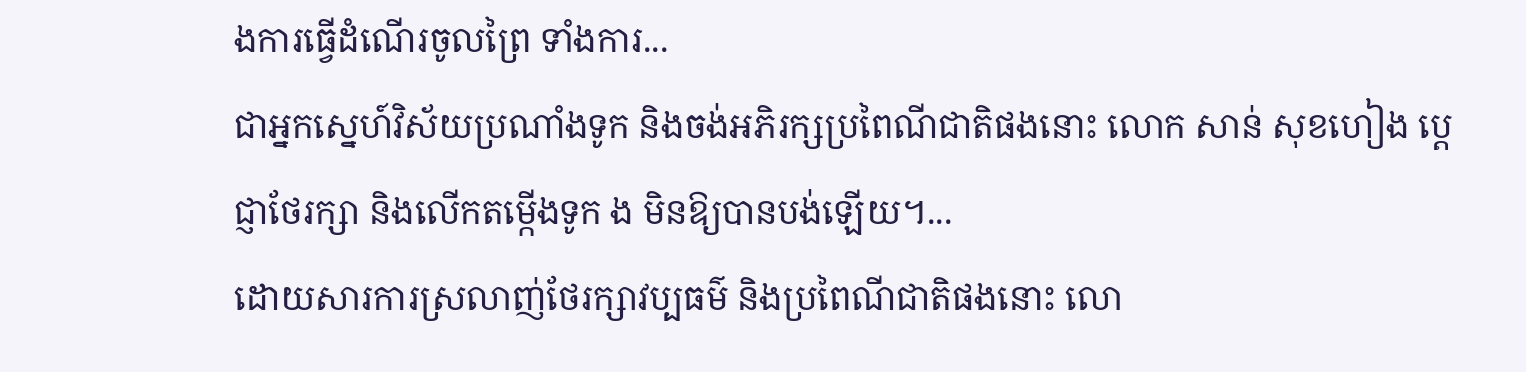ងការធ្វើដំណើរចូលព្រៃ ទាំងការ...
ជាអ្នកស្នេហ៍វិស័យប្រណាំងទូក និងចង់អភិរក្សប្រពៃណីជាតិផងនោះ លោក សាន់ សុខហៀង ប្ដេជ្ញាថែរក្សា និងលើកតម្កើងទូក ង មិនឱ្យបានបង់ឡើយ។...
ដោយសារការស្រលាញ់ថែរក្សាវប្បធម៌ និងប្រពៃណីជាតិផងនោះ លោ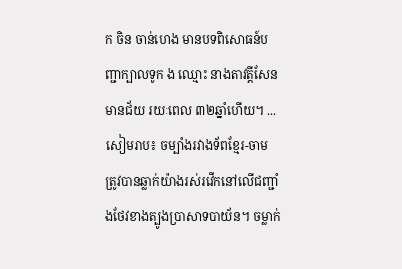ក ចិន ចាន់ហេង មានបទពិសោធន៍បញ្ជាក្បាលទូក ង ឈ្មោះ នាងតាវត្តីសែនមានជ័យ រយៈពេល ៣២ឆ្នាំហើយ។ ...
សៀមរាប៖ ចម្បាំងរវាងទ័ពខ្មែរ-ចាម ត្រូវបានឆ្លាក់យ៉ាងរស់រវើកនៅលើជញ្ជាំងថែវខាងត្បូងប្រាសាទបាយ័ន។ ចម្លាក់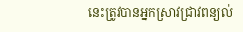នេះត្រូវបានអ្នកស្រាវជ្រាវពន្យល់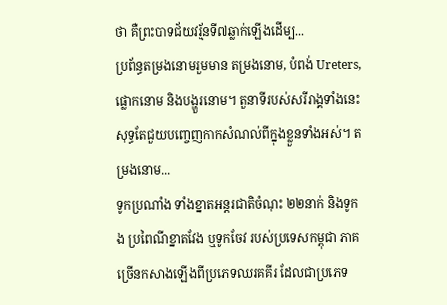ថា គឺព្រះបាទជ័យវរ្ម័នទី៧ឆ្លាក់ឡើងដើម្ប...
ប្រព័ន្ធតម្រងនោមរួមមាន តម្រងនោម, បំពង់ Ureters, ផ្លោកនោម និងបង្ហួរនោម។ តួនាទីរបស់សរីរាង្គទាំងនេះសុទ្ធតែជួយបញ្ចេញកាកសំណល់ពីក្នុងខ្លួនទាំងអស់។ តម្រងនោម...
ទូកប្រណាំង ទាំងខ្នាតអន្តរជាតិចំណុះ ២២នាក់ និងទូក ង ប្រពៃណីខ្នាតវែង ឬទូកចែវ របស់ប្រទេសកម្ពុជា ភាគច្រើនកសាងឡើងពីប្រភេទឈរគគីរ ដែលជាប្រភេទ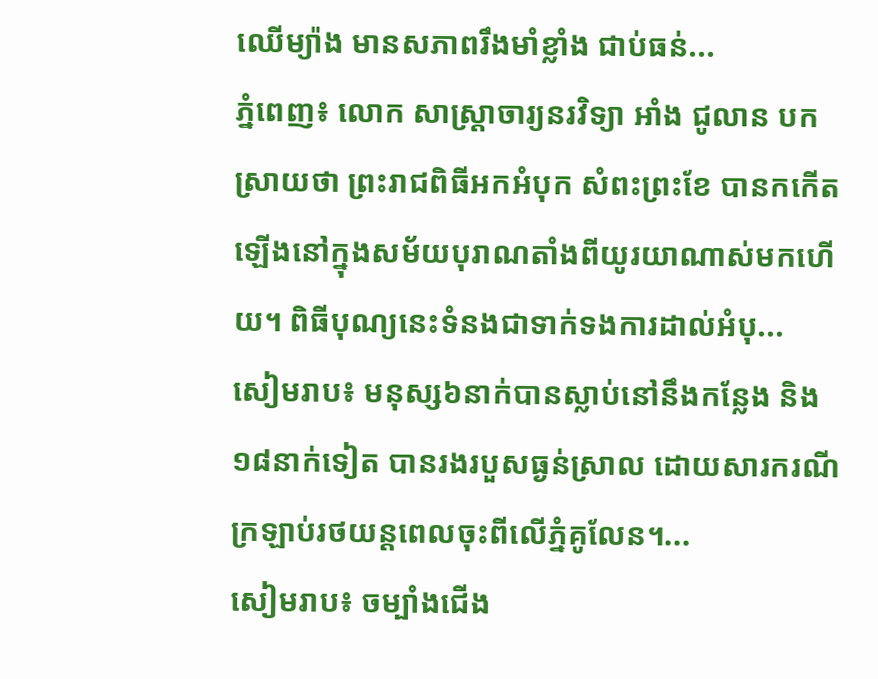ឈើម្យ៉ាង មានសភាពរឹងមាំខ្លាំង ជាប់ធន់...
ភ្នំពេញ៖ លោក សាស្ត្រាចារ្យនរវិទ្យា អាំង ជូលាន បកស្រាយថា ព្រះរាជពិធីអកអំបុក សំពះព្រះខែ បានកកើតឡើងនៅក្នុងសម័យបុរាណតាំងពីយូរយាណាស់មកហើយ។ ពិធីបុណ្យនេះទំនងជាទាក់ទងការដាល់អំបុ...
សៀមរាប៖ មនុស្ស៦នាក់បានស្លាប់នៅនឹងកន្លែង និង១៨នាក់ទៀត បានរងរបួសធ្ងន់ស្រាល ដោយសារករណីក្រឡាប់រថយន្តពេលចុះពីលើភ្នំគូលែន។...
សៀមរាប៖ ចម្បាំងជើង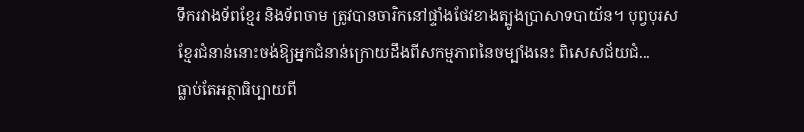ទឹករវាងទ័ពខ្មែរ និងទ័ពចាម ត្រូវបានចារិកនៅផ្ទាំងថែវខាងត្បូងប្រាសាទបាយ័ន។ បុព្វបុរសខ្មែរជំនាន់នោះចង់ឱ្យអ្នកជំនាន់ក្រោយដឹងពីសកម្មភាពនៃចម្បាំងនេះ ពិសេសជ័យជំ...
ធ្លាប់តែអត្ថាធិប្បាយពី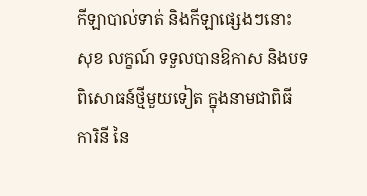កីឡាបាល់ទាត់ និងកីឡាផ្សេងៗនោះ សុខ លក្ខណ៍ ទទួលបានឱកាស និងបទពិសោធន៍ថ្មីមួយទៀត ក្នុងនាមជាពិធីការិនី នៃ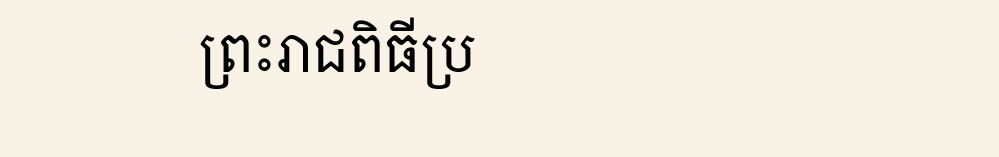ព្រះរាជពិធីប្រ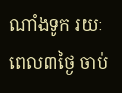ណាំងទូក រយៈពេល៣ថ្ងៃ ចាប់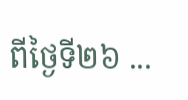ពីថ្ងៃទី២៦ ...